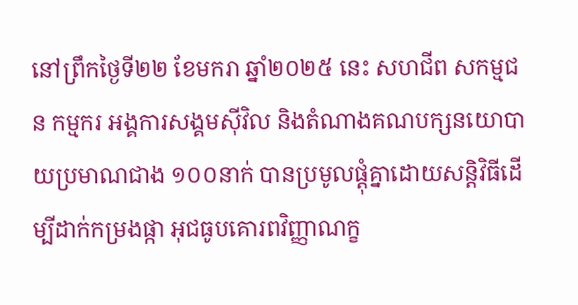នៅព្រឹកថ្ងៃទី២២ ខែមករា ឆ្នាំ២០២៥ នេះ សហជីព សកម្មជន កម្មករ អង្គការសង្គមស៊ីវិល និងតំណាងគណបក្សនយោបាយប្រមាណជាង ១០០នាក់ បានប្រមូលផ្តុំគ្នាដោយសន្តិវិធីដើម្បីដាក់កម្រងផ្កា អុជធូបគោរពវិញ្ញាណក្ខ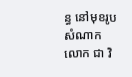ន្ធ នៅមុខរូបសំណាក លោក ជា វិ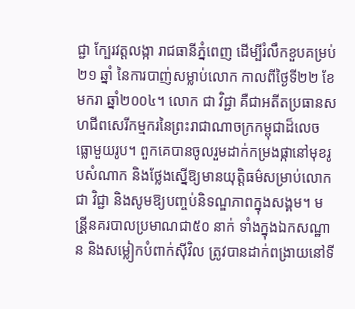ជ្ជា ក្បែរវត្តលង្កា រាជធានីភ្នំពេញ ដើម្បីរំលឹកខួបគម្រប់២១ ឆ្នាំ នៃការបាញ់សម្លាប់លោក កាលពីថ្ងៃទី២២ ខែមករា ឆ្នាំ២០០៤។ លោក ជា វិជ្ជា គឺជាអតីតប្រធានសហជីពសេរីកម្មករនៃព្រះរាជាណាចក្រកម្ពុជាដ៏លេចធ្លោមួយរូប។ ពួកគេបានចូលរួមដាក់កម្រងផ្កានៅមុខរូបសំណាក និងថ្លែងស្នើឱ្យមានយុត្តិធម៌សម្រាប់លោក ជា វិជ្ជា និងសូមឱ្យបញ្ចប់និទណ្ឌភាពក្នុងសង្គម។ មន្រី្ដនគរបាលប្រមាណជា៥០ នាក់ ទាំងក្នុងឯកសណ្ឋាន និងសម្លៀកបំពាក់ស៊ីវិល ត្រូវបានដាក់ពង្រាយនៅទី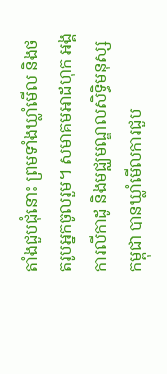តាំងជួបជុំនោះ ព្រមទាំងឃ្លាំមើល និងថតរូបអ្នកចូលរួម។ សមាគមអាដហុក អង្គការលីកាដូ និងមជ្ឈមណ្ឌលសិទ្ធិមនុស្សកម្ពុជា បានឃ្លាំមើលការជួប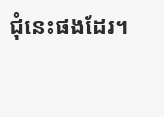ជុំនេះផងដែរ។